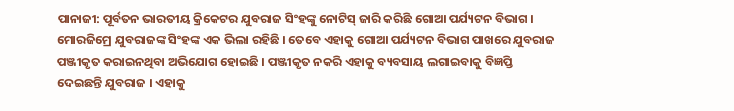ପାନାଜୀ: ପୂର୍ବତନ ଭାରତୀୟ କ୍ରିକେଟର ଯୁବରାଜ ସିଂହଙ୍କୁ ନୋଟିସ୍ ଜାରି କରିଛି ଗୋଆ ପର୍ଯ୍ୟଟନ ବିଭାଗ । ମୋରଜିମ୍ରେ ଯୁବରାଜଙ୍କ ସିଂହଙ୍କ ଏକ ଭିଲା ରହିଛି । ତେବେ ଏହାକୁ ଗୋଆ ପର୍ଯ୍ୟଟନ ବିଭାଗ ପାଖରେ ଯୁବରାଜ ପଞ୍ଜୀକୃତ କରାଇନଥିବା ଅଭିଯୋଗ ହୋଇଛି । ପଞ୍ଜୀକୃତ ନକରି ଏହାକୁ ବ୍ୟବସାୟ ଲଗାଇବାକୁ ବିଜ୍ଞପ୍ତି ଦେଇଛନ୍ତି ଯୁବରାଜ । ଏହାକୁ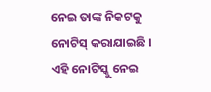ନେଇ ତାଙ୍କ ନିକଟକୁ ନୋଟିସ୍ କରାଯାଇଛି ।
ଏହି ନୋଟିସ୍କୁ ନେଇ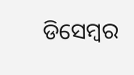ଡିସେମ୍ବର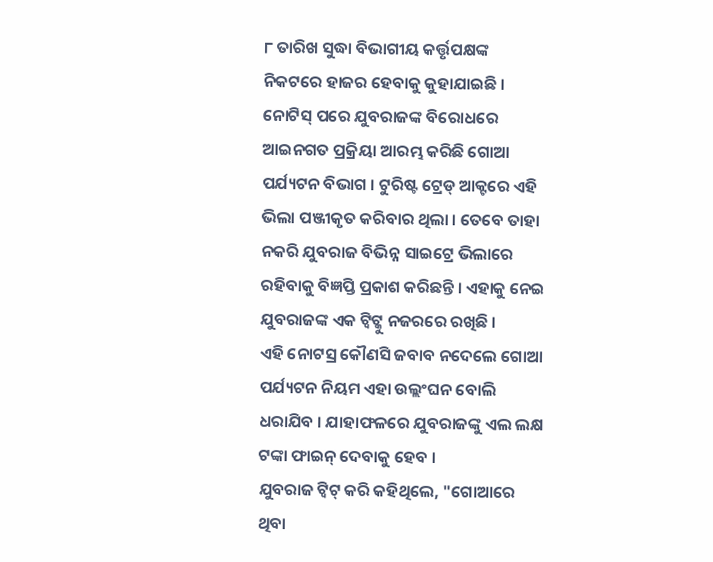୮ ତାରିଖ ସୁଦ୍ଧା ବିଭାଗୀୟ କର୍ତ୍ତୃପକ୍ଷଙ୍କ ନିକଟରେ ହାଜର ହେବାକୁ କୁହାଯାଇଛି । ନୋଟିସ୍ ପରେ ଯୁବରାଜଙ୍କ ବିରୋଧରେ ଆଇନଗତ ପ୍ରକ୍ରିୟା ଆରମ୍ଭ କରିଛି ଗୋଆ ପର୍ଯ୍ୟଟନ ବିଭାଗ । ଟୁରିଷ୍ଟ ଟ୍ରେଡ୍ ଆକ୍ଟରେ ଏହି ଭିଲା ପଞ୍ଜୀକୃତ କରିବାର ଥିଲା । ତେବେ ତାହା ନକରି ଯୁବରାଜ ବିଭିନ୍ନ ସାଇଟ୍ରେ ଭିଲାରେ ରହିବାକୁ ବିଜ୍ଞପ୍ତି ପ୍ରକାଶ କରିଛନ୍ତି । ଏହାକୁ ନେଇ ଯୁବରାଜଙ୍କ ଏକ ଟ୍ବିଟ୍କୁ ନଜରରେ ରଖିଛି ।
ଏହି ନୋଟସ୍ର କୌଣସି ଜବାବ ନଦେଲେ ଗୋଆ ପର୍ଯ୍ୟଟନ ନିୟମ ଏହା ଉଲ୍ଲଂଘନ ବୋଲି ଧରାଯିବ । ଯାହାଫଳରେ ଯୁବରାଜଙ୍କୁ ଏଲ ଲକ୍ଷ ଟଙ୍କା ଫାଇନ୍ ଦେବାକୁ ହେବ ।
ଯୁବରାଜ ଟ୍ବିଟ୍ କରି କହିଥିଲେ, "ଗୋଆରେ ଥିବା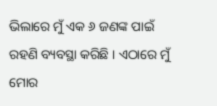ଭିଲାରେ ମୁଁ ଏକ ୬ ଜଣଙ୍କ ପାଇଁ ରହଣି ବ୍ୟବସ୍ଥା କରିଛି । ଏଠାରେ ମୁଁ ମୋର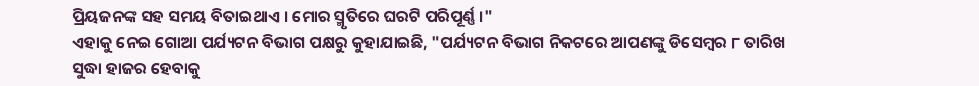ପ୍ରିୟଜନଙ୍କ ସହ ସମୟ ବିତାଇଥାଏ । ମୋର ସ୍ମୃତିରେ ଘରଟି ପରିପୂର୍ଣ୍ଣ ।"
ଏହାକୁ ନେଇ ଗୋଆ ପର୍ଯ୍ୟଟନ ବିଭାଗ ପକ୍ଷରୁ କୁହାଯାଇଛି, "ପର୍ଯ୍ୟଟନ ବିଭାଗ ନିକଟରେ ଆପଣଙ୍କୁ ଡିସେମ୍ବର ୮ ତାରିଖ ସୁଦ୍ଧା ହାଜର ହେବାକୁ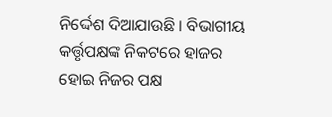ନିର୍ଦ୍ଦେଶ ଦିଆଯାଉଛି । ବିଭାଗୀୟ କର୍ତ୍ତୃପକ୍ଷଙ୍କ ନିକଟରେ ହାଜର ହୋଇ ନିଜର ପକ୍ଷ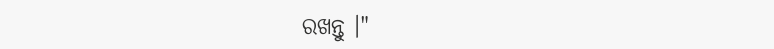ରଖନ୍ତୁ ।"